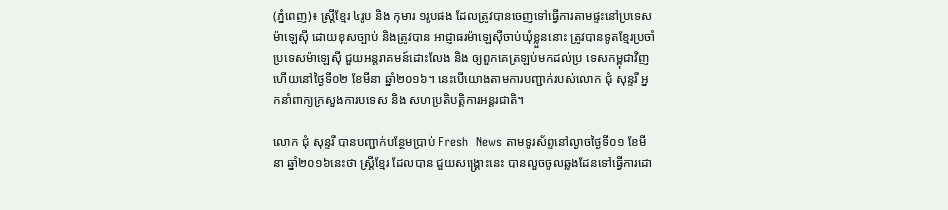(ភ្នំពេញ)៖ ស្រ្តីខ្មែរ ៤រូប និង កុមារ ១រូបផង ដែលត្រូវបានចេញទៅធ្វើការតាមផ្ទះនៅប្រទេសម៉ាឡេស៊ី ដោយខុសច្បាប់ និងត្រូវបាន អាជ្ញាធរម៉ាឡេស៊ីចាប់ឃុំខ្លួននោះ ត្រូវបានទូតខ្មែរប្រចាំប្រទេសម៉ាឡេស៊ី ជួយអន្តរាគមន៍ដោះលែង និង ឲ្យពួកគេត្រឡប់មកដល់ប្រ ទេសកម្ពុជាវិញ ហើយនៅថ្ងៃទី០២ ខែមីនា ឆ្នាំ២០១៦។ នេះបើយោងតាមការបញ្ជាក់របស់លោក ជុំ សុន្ទរី អ្នកនាំពាក្យក្រសួងការបទេស និង សហប្រតិបត្តិការអន្តរជាតិ។

លោក ជុំ សុន្ទរី បានបញ្ជាក់បន្ថែមប្រាប់ Fresh  News តាមទូរស័ព្ទនៅល្ងាចថ្ងៃទី០១ ខែមីនា ឆ្នាំ២០១៦នេះថា ស្រ្តីខ្មែរ ដែលបាន ជួយសង្រ្គោះនេះ បានលួចចូលឆ្លងដែនទៅធ្វើការដោ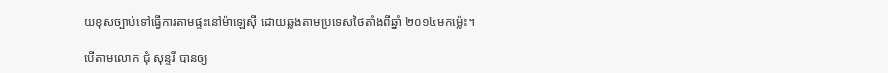យខុសច្បាប់ទៅធ្វើការតាមផ្ទះនៅម៉ាឡេស៊ី ដោយឆ្លងតាមប្រទេសថៃតាំងពីឆ្នាំ ២០១៤មកម្ល៉េះ។

បើតាមលោក ជុំ សុន្ទរី បានឲ្យ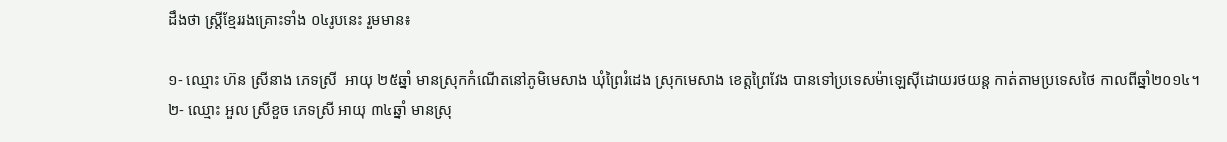ដឹងថា ស្ត្រីខ្មែររងគ្រោះទាំង ០៤រូបនេះ រួមមាន៖

១- ឈ្មោះ ហ៊ន ស្រីនាង ភេទស្រី  អាយុ ២៥ឆ្នាំ មានស្រុកកំណើតនៅភូមិមេសាង ឃុំព្រៃរំដេង ស្រុកមេសាង ខេត្តព្រៃវែង បានទៅប្រទេសម៉ាឡេស៊ីដោយរថយន្ត កាត់តាមប្រទេសថៃ កាលពីឆ្នាំ២០១៤។
២- ឈ្មោះ អួល ស្រីខួច ភេទស្រី អាយុ ៣៤ឆ្នាំ មានស្រុ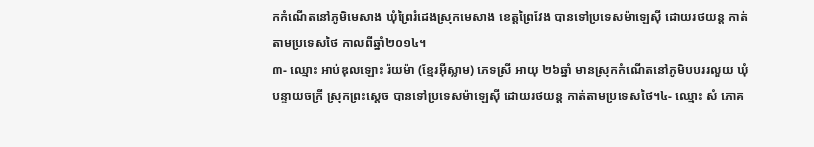កកំណើតនៅភូមិមេសាង ឃុំព្រៃរំដេងស្រុកមេសាង ខេត្តព្រៃវែង បានទៅប្រទេសម៉ាឡេស៊ី ដោយរថយន្ត កាត់តាមប្រទេសថៃ កាលពីឆ្នាំ២០១៤។
៣- ឈ្មោះ អាប់ឌុលឡោះ រ៉យម៉ា (ខ្មែរអ៊ីស្លាម) ភេទស្រី អាយុ ២៦ឆ្នាំ មានស្រុកកំណើតនៅភូមិបបររលួយ ឃុំបន្ទាយចក្រី ស្រុកព្រះស្តេច បានទៅប្រទេសម៉ាឡេស៊ី ដោយរថយន្ត កាត់តាមប្រទេសថៃ។៤- ឈ្មោះ សំ ភោគ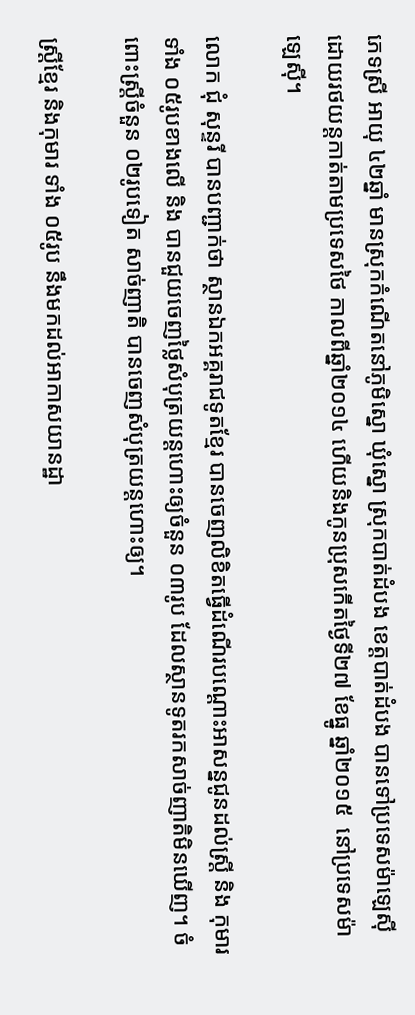ភេទស្រី អាយុ ៤២ឆ្នាំ មានស្រុកកំណើតនៅភូមិស្នោ ឃុំស្នោ ស្រុកបាត់ដំបង ខេត្តបាត់ដំបង បានទៅប្រទេសម៉ាឡេស៊ី ដោយរថយន្តកាត់តាមប្រទេសថៃ កាលពីឆ្នាំ២០១៤ ហើយនិងកូនប្រុសកើតថ្ងៃទី២៧ ខែធ្នូ ឆ្នាំ២០១៥  នៅប្រទេសម៉ាឡេស៊ី។

លោក ជុំ សុន្ទរី បានបញ្ជាក់ថា ស្ថានឯកអគ្គរាជទូតខ្មែរ បានចេញលិខិតធ្វើដំណើរបណ្តោះអាសន្នជូនដល់ស្ដ្រី និង កុមារទាំង ០៥រូបខាងលើ និង បានជួយចេញថ្លៃសំបុត្រយន្តហោះឲ្យចំនួន ០៣រូប ដែលស្ថានទូតរកសាច់ញាតិមិនឃើញ។ ចំពោះស្ត្រីចំនួន ០២រូបទៀត សាច់ញាតិ បានចេញសំបុត្រយន្តហោះឲ្យ។

ស្រ្តីខ្មែរ និងកុមារ ទាំង ០៥រូប នឹងមកដល់អាកាសយានដ្ឋា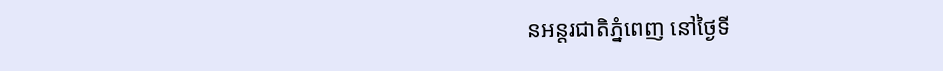នអន្តរជាតិភ្នំពេញ នៅថ្ងៃទី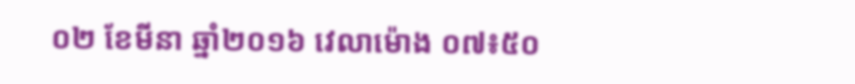០២ ខែមីនា ឆ្នាំ២០១៦ វេលាម៉ោង ០៧៖៥០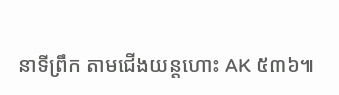នាទីព្រឹក តាមជើងយន្តហោះ AK ៥៣៦៕